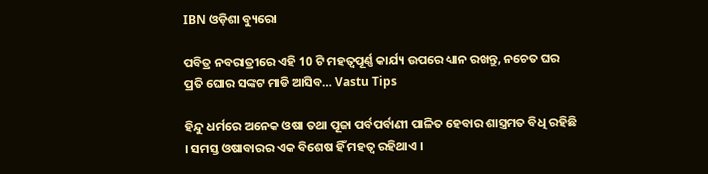IBN ଓଡ଼ିଶା ବ୍ୟୁରୋ

ପବିତ୍ର ନବରାତ୍ରୀରେ ଏହି 10 ଟି ମହତ୍ଵପୂର୍ଣ୍ଣ କାର୍ଯ୍ୟ ଉପରେ ଧ୍ୟାନ ରଖନ୍ତୁ, ନଚେତ ଘର ପ୍ରତି ଘୋର ସଙ୍କଟ ମାଡି ଆସିବ… Vastu Tips

ହିନ୍ଦୁ ଧର୍ମରେ ଅନେକ ଓଷା ତଥା ପୂଜା ପର୍ବପର୍ବାଣୀ ପାଳିତ ହେବାର ଶାସ୍ତ୍ରମତ ବିଧି ରହିଛି । ସମସ୍ତ ଓଷାବାରର ଏକ ବିଶେଷ ହିଁ ମହତ୍ଵ ରହିଥାଏ ।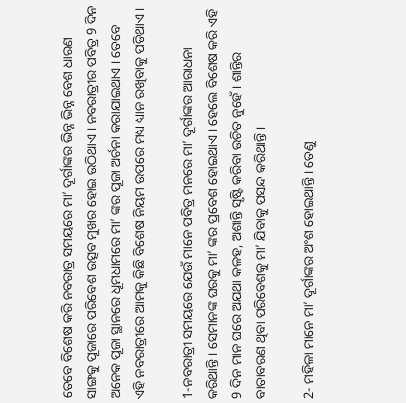ତେବେ ବିଶେଷ କରି ନବରାତ୍ର ସମୟରେ ମା’ ଦୂର୍ଗାଙ୍କର ଭିନ୍ନ ଭିନ୍ନ ବେଶ ଧାରଣ ସାଙ୍ଗକୁ ପୂଜାରେ ପରିବେଶ ଉତ୍ସବ ମୁଖର ହୋଇ ଉଠିଥାଏ । ନବରାତ୍ରୀର ପବିତ୍ର 9 ଦିନ ଅନେକ ପୂଜା ସ୍ଥାନରେ ଧୂମଧାମରେ ମା’ ଙ୍କର ପୂଜା ଅର୍ଚନା କରାଯାଇଥାଏ । ତେବେ ଏହି ନବରାତ୍ରୀରେ ଆମକୁ କିଛି ବିଶେଷ ନିୟମ ଉପରେ ମଧ୍ୟ ଧ୍ୟାନ ରଖିବାକୁ ପଡିଥାଏ ।

1-ନବରାତ୍ରୀ ସମୟରେ ଯେଉଁ ମାନେ ପବିତ୍ର ମନରେ ମା’ ଦୂର୍ଗାଙ୍କର ଆରାଧନା କରିଥାନ୍ତି । ସେମାନଙ୍କ ଘରକୁ ମା’ ଙ୍କର ପ୍ରବେଶ ହୋଇଥାଏ । ହେଲେ ବିଶେଷ କରି ଏହି 9 ଦିନ ମାନ ଘରେ ଅଯଥା କଳହ, ଅଶାନ୍ତି ସୃଷ୍ଟି କରିବା ଉଚିତ ନୁହେଁ । ଶାନ୍ତିର ବାତାବରଣ ଥିବା ପରିବେଶକୁ ମା’ ଯିବାକୁ ପସନ୍ଦ କରିଥାନ୍ତି ।

2- ମହିଳା ମାନେ ମା’ ଦୂର୍ଗାଙ୍କର ଅଂଶ ହୋଇଥାନ୍ତି । ତେଣୁ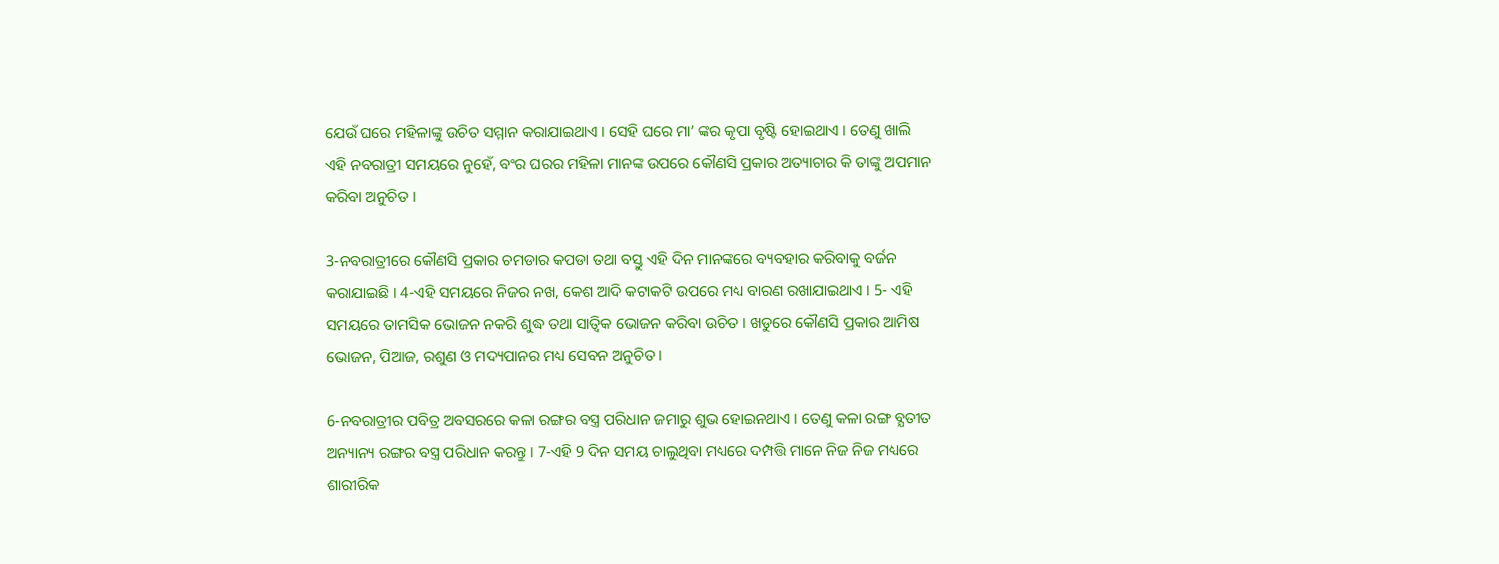ଯେଉଁ ଘରେ ମହିଳାଙ୍କୁ ଉଚିତ ସମ୍ମାନ କରାଯାଇଥାଏ । ସେହି ଘରେ ମା’ ଙ୍କର କୃପା ବୃଷ୍ଟି ହୋଇଥାଏ । ତେଣୁ ଖାଲି ଏହି ନବରାତ୍ରୀ ସମୟରେ ନୁହେଁ, ବଂର ଘରର ମହିଳା ମାନଙ୍କ ଉପରେ କୌଣସି ପ୍ରକାର ଅତ୍ୟାଚାର କି ତାଙ୍କୁ ଅପମାନ କରିବା ଅନୁଚିତ ।

3-ନବରାତ୍ରୀରେ କୌଣସି ପ୍ରକାର ଚମଡାର କପଡା ତଥା ବସ୍ତୁ ଏହି ଦିନ ମାନଙ୍କରେ ବ୍ୟବହାର କରିବାକୁ ବର୍ଜନ କରାଯାଇଛି । 4-ଏହି ସମୟରେ ନିଜର ନଖ, କେଶ ଆଦି କଟାକଟି ଉପରେ ମଧ୍ୟ ବାରଣ ରଖାଯାଇଥାଏ । 5- ଏହି ସମୟରେ ତାମସିକ ଭୋଜନ ନକରି ଶୁଦ୍ଧ ତଥା ସାତ୍ଵିକ ଭୋଜନ କରିବା ଉଚିତ । ଖଡୁରେ କୌଣସି ପ୍ରକାର ଆମିଷ ଭୋଜନ, ପିଆଜ, ରଶୁଣ ଓ ମଦ୍ୟପାନର ମଧ୍ୟ ସେବନ ଅନୁଚିତ ।

6-ନବରାତ୍ରୀର ପବିତ୍ର ଅବସରରେ କଳା ରଙ୍ଗର ବସ୍ତ୍ର ପରିଧାନ ଜମାରୁ ଶୁଭ ହୋଇନଥାଏ । ତେଣୁ କଳା ରଙ୍ଗ ବ୍ଯତୀତ ଅନ୍ୟାନ୍ୟ ରଙ୍ଗର ବସ୍ତ୍ର ପରିଧାନ କରନ୍ତୁ । 7-ଏହି 9 ଦିନ ସମୟ ଚାଲୁଥିବା ମଧ୍ୟରେ ଦମ୍ପତ୍ତି ମାନେ ନିଜ ନିଜ ମଧ୍ୟରେ ଶାରୀରିକ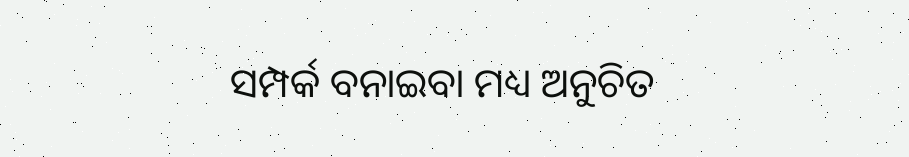ସମ୍ପର୍କ ବନାଇବା ମଧ୍ୟ ଅନୁଚିତ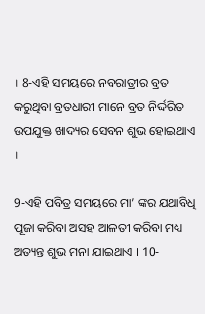। 8-ଏହି ସମୟରେ ନବରାତ୍ରୀର ବ୍ରତ କରୁଥିବା ବ୍ରତଧାରୀ ମାନେ ବ୍ରତ ନିର୍ଦ୍ଦରିତ ଉପଯୁକ୍ତ ଖାଦ୍ୟର ସେବନ ଶୁଭ ହୋଇଥାଏ ।

9-ଏହି ପବିତ୍ର ସମୟରେ ମା’ ଙ୍କର ଯଥାବିଧି ପୂଜା କରିବା ଅସହ ଆଳତୀ କରିବା ମଧ୍ୟ ଅତ୍ୟନ୍ତ ଶୁଭ ମନା ଯାଇଥାଏ । 10-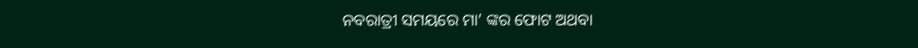ନବରାତ୍ରୀ ସମୟରେ ମା’ ଙ୍କର ଫୋଟ ଅଥବା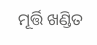ମୂର୍ତ୍ତି ଖଣ୍ଡିତ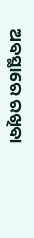ଅବସ୍ଥାରେ ରଖିବା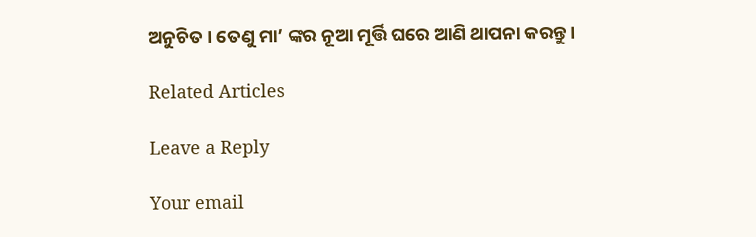ଅନୁଚିତ । ତେଣୁ ମା’ ଙ୍କର ନୂଆ ମୂର୍ତ୍ତି ଘରେ ଆଣି ଥାପନା କରନ୍ତୁ ।

Related Articles

Leave a Reply

Your email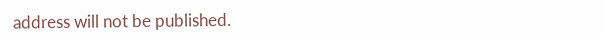address will not be published.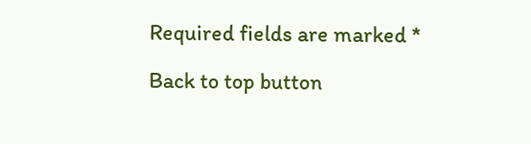Required fields are marked *

Back to top button